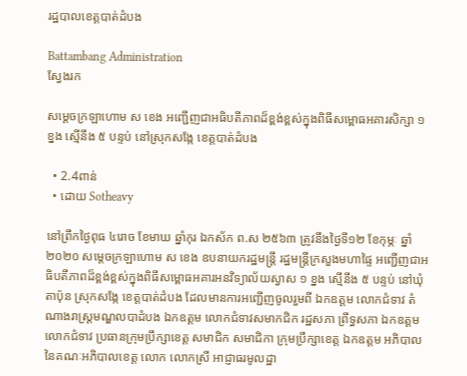រដ្ឋបាលខេត្តបាត់ដំបង

Battambang Administration
ស្វែងរក

សម្តេចក្រឡាហោម ស ខេង អញ្ជើញជាអធិបតីភាពដ៏ខ្ពង់ខ្ពស់ក្នុងពិធីសម្ពោធអគារសិក្សា ១ ខ្នង ស្មើនឹង ៥ បន្ទប់ នៅស្រុកសង្កែ ខេត្តបាត់ដំបង

  • 2.4ពាន់
  • ដោយ Sotheavy

នៅព្រឹកថ្ងៃពុធ ៤រោច ខែមាឃ ឆ្នាំកុរ ឯកស័ក ព.ស ២៥៦៣ ត្រូវនឹងថ្ងៃទី១២ ខែកុម្ភៈ ឆ្នាំ២០២០ សម្តេចក្រឡាហោម ស ខេង ឧបនាយករដ្ឋមន្ត្រី រដ្ឋមន្ត្រីក្រសួងមហាផ្ទៃ អញ្ជើញជាអធិបតីភាពដ៏ខ្ពង់ខ្ពស់ក្នុងពិធីសម្ពោធអគារអនវិទ្យាល័យស្វាស ១ ខ្នង ស្មើនឹង ៥ បន្ទប់ នៅឃុំតាប៉ុន ស្រុកសង្កែ ខេត្តបាត់ដំបង ដែលមានការអញ្ជើញចូលរួមពី ឯកឧត្តម លោកជំទាវ តំណាងរាស្ត្រមណ្ឌលបាដំបង ឯកឧត្តម លោកជំទាវសមាកជិក រដ្ឋសភា ព្រឹទ្ធសភា ឯកឧត្តម លោកជំទាវ ប្រធានក្រុមប្រឹក្សាខេត្ត សមាជិក សមាជិកា ក្រុមប្រឹក្សាខេត្ត ឯកឧត្តម អភិបាល នៃគណៈអភិបាលខេត្ត លោក លោកស្រី អាជ្ញាធរមូលដ្ឋា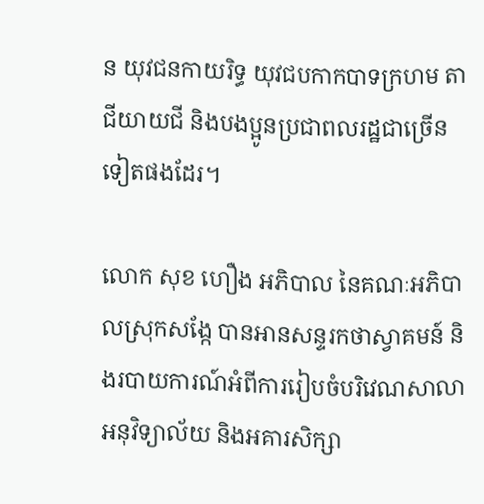ន យុវជនកាយរិទ្ធ យុវជបកាកបាទក្រហម តាជីយាយជី និងបងប្អូនប្រជាពលរដ្ឋជាច្រើនទៀតផងដែរ។

លោក សុខ ហឿង អភិបាល នៃគណៈអភិបាលស្រុកសង្កែ បានអានសន្ទរកថាស្វាគមន៍ និងរបាយការណ៍អំពីការរៀបចំបរិវេណសាលាអនុវិទ្យាល័យ និងអគារសិក្សា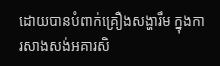ដោយបានបំពាក់គ្រឿងសង្ហារឹម ក្នុងការសាងសង់អគារសិ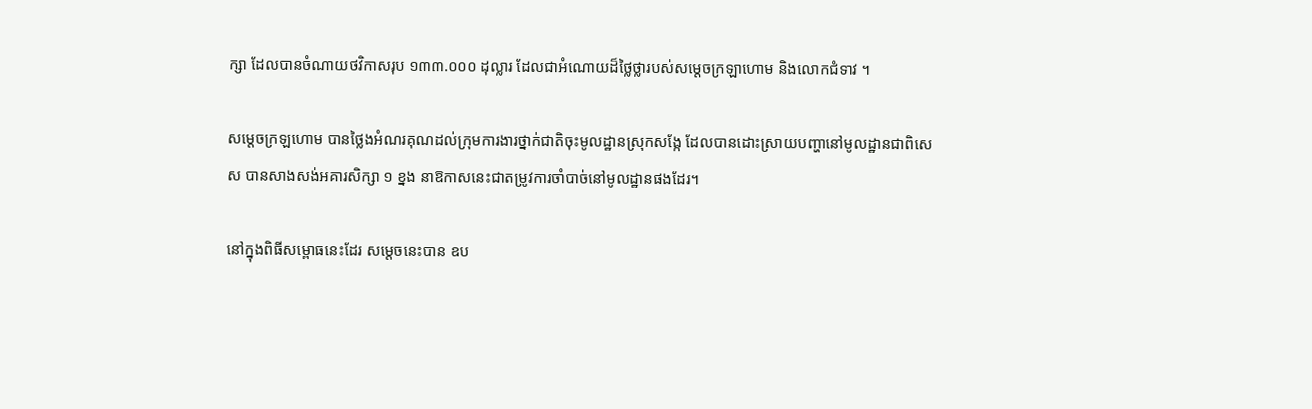ក្សា ដែលបានចំណាយថវិកាសរុប ១៣៣.០០០ ដុល្លារ ដែលជាអំណោយដ៏ថ្លៃថ្លារបស់សម្តេចក្រឡាហោម និងលោកជំទាវ ។

សម្តេចក្រឡហោម បានថ្លៃងអំណរគុណដល់ក្រុមការងារថ្នាក់ជាតិចុះមូលដ្ឋានស្រុកសង្កែ ដែលបានដោះស្រាយបញ្ហានៅមូលដ្ឋានជាពិសេស បានសាងសង់អគារសិក្សា ១ ខ្នង នាឱកាសនេះជាតម្រូវការចាំបាច់នៅមូលដ្ឋានផងដែរ។

នៅក្នុងពិធីសម្ពោធនេះដែរ សម្តេចនេះបាន ឧប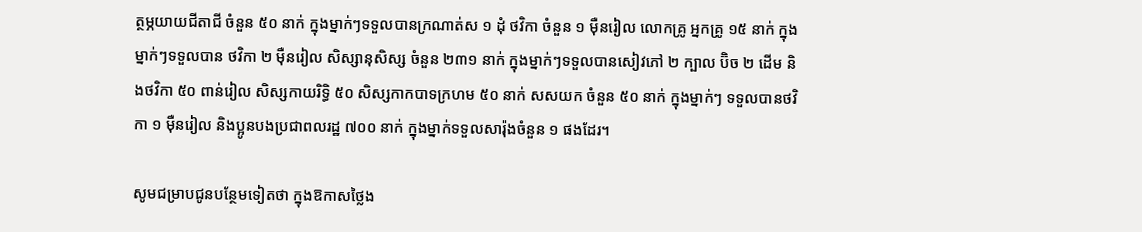ត្ថម្ភយាយជីតាជី ចំនួន ៥០ នាក់ ក្នុងម្នាក់ៗទទួលបានក្រណាត់ស ១ ដុំ ថវិកា ចំនួន ១ ម៉ឺនរៀល លោកគ្រូ អ្នកគ្រូ ១៥ នាក់ ក្នុងម្នាក់ៗទទួលបាន ថវិកា ២ ម៉ឺនរៀល សិស្សានុសិស្ស ចំនួន ២៣១ នាក់ ក្នុងម្នាក់ៗទទួលបានសៀវភៅ ២ ក្បាល ប៊ិច ២ ដើម និងថវិកា ៥០ ពាន់រៀល សិស្សកាយរិទ្ធិ ៥០ សិស្សកាកបាទក្រហម ៥០ នាក់ សសយក ចំនួន ៥០ នាក់ ក្នុងម្នាក់ៗ ទទួលបានថវិកា ១ ម៉ឺនរៀល និងប្អូនបងប្រជាពលរដ្ឋ ៧០០ នាក់ ក្នុងម្នាក់ទទួលសារ៉ុងចំនួន ១ ផងដែរ។

សូមជម្រាបជូនបន្ថែមទៀតថា ក្នុងឱកាសថ្លៃង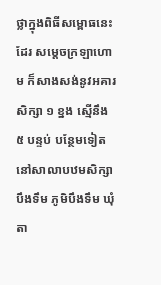ថ្លាក្នុងពិធីសម្ពោធនេះដែរ សម្តេចក្រឡាហោម ក៏សាងសង់នូវអគារសិក្សា ១ ខ្នង ស្មើនឹង ៥ បន្ទប់ បន្ថែមទៀត នៅសាលាបឋមសិក្សាបឹងទឹម ភូមិបឹងទឹម ឃុំតា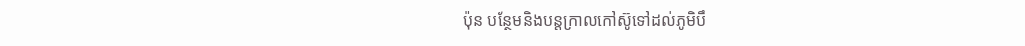ប៉ុន បន្ថែមនិងបន្តក្រាលកៅស៊ូទៅដល់ភូមិបឹ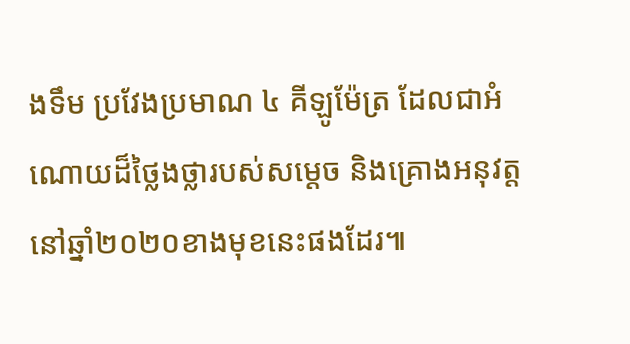ងទឹម ប្រវែងប្រមាណ ៤ គីឡូម៉ែត្រ ដែលជាអំណោយដ៏ថ្លៃងថ្លារបស់សម្តេច និងគ្រោងអនុវត្តនៅឆ្នាំ២០២០ខាងមុខនេះផងដែរ៕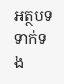អត្ថបទទាក់ទង